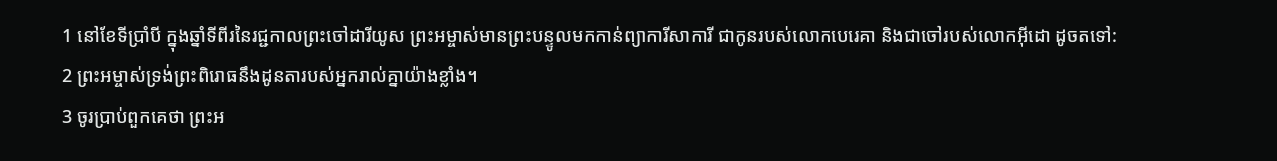1 នៅខែទីប្រាំបី ក្នុងឆ្នាំទីពីរនៃរជ្ជកាលព្រះចៅដារីយូស ព្រះអម្ចាស់មានព្រះបន្ទូលមកកាន់ព្យាការីសាការី ជាកូនរបស់លោកបេរេគា និងជាចៅរបស់លោកអ៊ីដោ ដូចតទៅ:
2 ព្រះអម្ចាស់ទ្រង់ព្រះពិរោធនឹងដូនតារបស់អ្នករាល់គ្នាយ៉ាងខ្លាំង។
3 ចូរប្រាប់ពួកគេថា ព្រះអ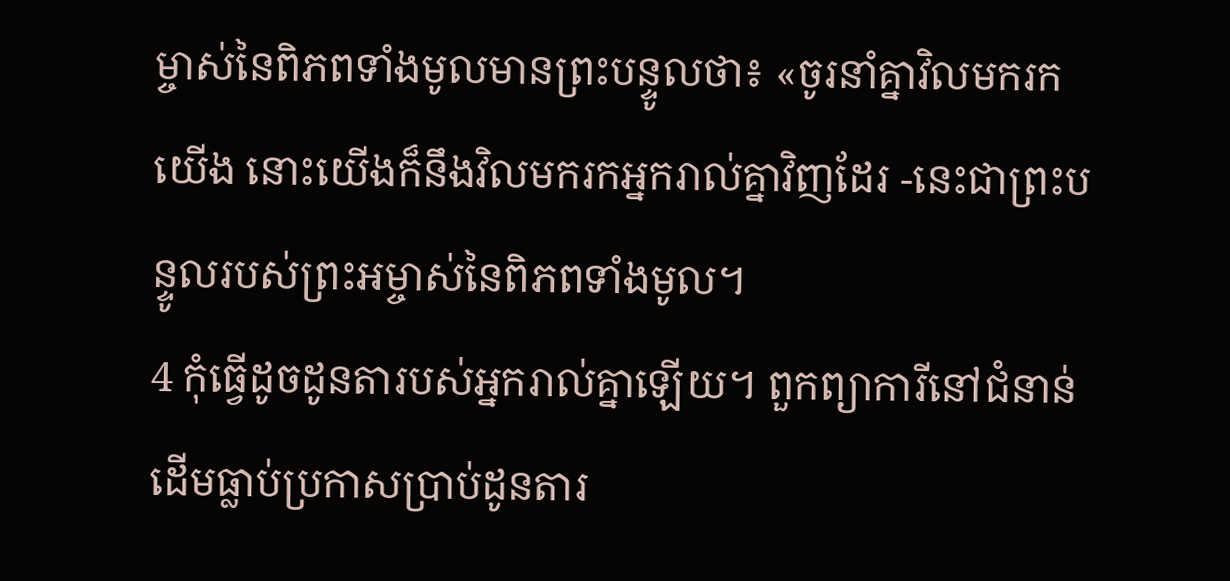ម្ចាស់នៃពិភពទាំងមូលមានព្រះបន្ទូលថា៖ «ចូរនាំគ្នាវិលមករកយើង នោះយើងក៏នឹងវិលមករកអ្នករាល់គ្នាវិញដែរ -នេះជាព្រះបន្ទូលរបស់ព្រះអម្ចាស់នៃពិភពទាំងមូល។
4 កុំធ្វើដូចដូនតារបស់អ្នករាល់គ្នាឡើយ។ ពួកព្យាការីនៅជំនាន់ដើមធ្លាប់ប្រកាសប្រាប់ដូនតារ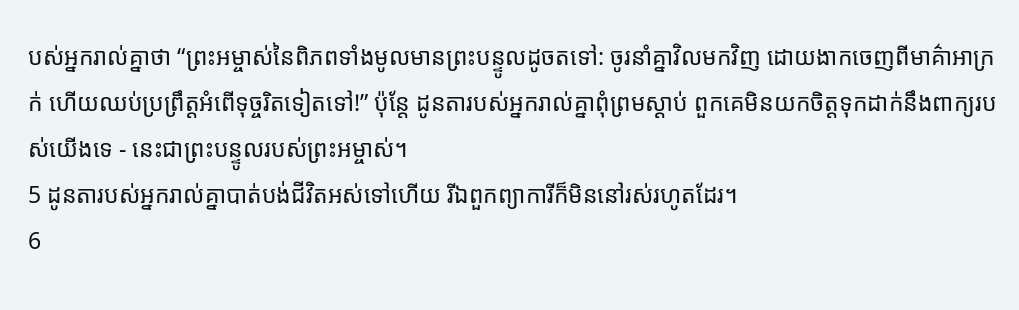បស់អ្នករាល់គ្នាថា “ព្រះអម្ចាស់នៃពិភពទាំងមូលមានព្រះបន្ទូលដូចតទៅ: ចូរនាំគ្នាវិលមកវិញ ដោយងាកចេញពីមាគ៌ាអាក្រក់ ហើយឈប់ប្រព្រឹត្តអំពើទុច្ចរិតទៀតទៅ!” ប៉ុន្តែ ដូនតារបស់អ្នករាល់គ្នាពុំព្រមស្ដាប់ ពួកគេមិនយកចិត្តទុកដាក់នឹងពាក្យរបស់យើងទេ - នេះជាព្រះបន្ទូលរបស់ព្រះអម្ចាស់។
5 ដូនតារបស់អ្នករាល់គ្នាបាត់បង់ជីវិតអស់ទៅហើយ រីឯពួកព្យាការីក៏មិននៅរស់រហូតដែរ។
6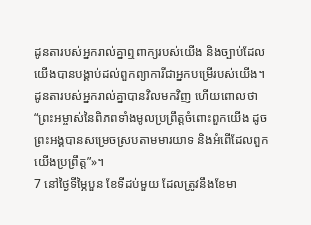ដូនតារបស់អ្នករាល់គ្នាឮពាក្យរបស់យើង និងច្បាប់ដែលយើងបានបង្គាប់ដល់ពួកព្យាការីជាអ្នកបម្រើរបស់យើង។ ដូនតារបស់អ្នករាល់គ្នាបានវិលមកវិញ ហើយពោលថា “ព្រះអម្ចាស់នៃពិភពទាំងមូលប្រព្រឹត្តចំពោះពួកយើង ដូចព្រះអង្គបានសម្រេចស្របតាមមារយាទ និងអំពើដែលពួកយើងប្រព្រឹត្ត”»។
7 នៅថ្ងៃទីម្ភៃបួន ខែទីដប់មួយ ដែលត្រូវនឹងខែមា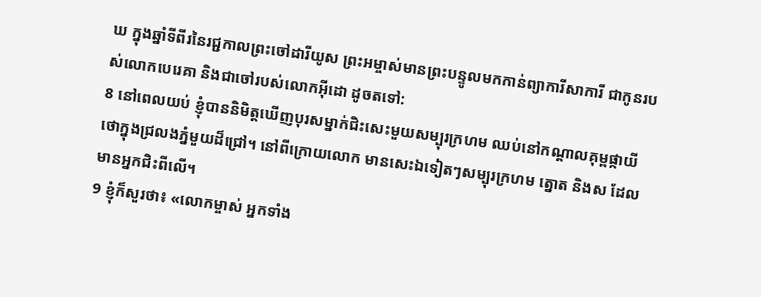ឃ ក្នុងឆ្នាំទីពីរនៃរជ្ជកាលព្រះចៅដារីយូស ព្រះអម្ចាស់មានព្រះបន្ទូលមកកាន់ព្យាការីសាការី ជាកូនរបស់លោកបេរេគា និងជាចៅរបស់លោកអ៊ីដោ ដូចតទៅ:
8 នៅពេលយប់ ខ្ញុំបាននិមិត្តឃើញបុរសម្នាក់ជិះសេះមួយសម្បុរក្រហម ឈប់នៅកណ្ដាលគុម្ពផ្កាយីថោក្នុងជ្រលងភ្នំមួយដ៏ជ្រៅ។ នៅពីក្រោយលោក មានសេះឯទៀតៗសម្បុរក្រហម ត្នោត និងស ដែលមានអ្នកជិះពីលើ។
9 ខ្ញុំក៏សួរថា៖ «លោកម្ចាស់ អ្នកទាំង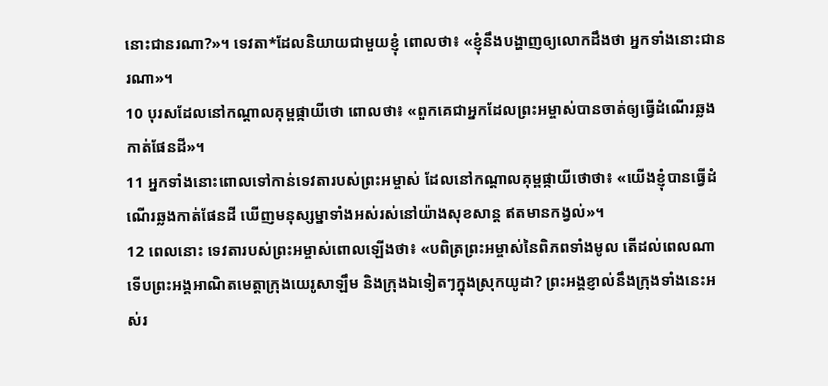នោះជានរណា?»។ ទេវតា*ដែលនិយាយជាមួយខ្ញុំ ពោលថា៖ «ខ្ញុំនឹងបង្ហាញឲ្យលោកដឹងថា អ្នកទាំងនោះជានរណា»។
10 បុរសដែលនៅកណ្ដាលគុម្ពផ្កាយីថោ ពោលថា៖ «ពួកគេជាអ្នកដែលព្រះអម្ចាស់បានចាត់ឲ្យធ្វើដំណើរឆ្លងកាត់ផែនដី»។
11 អ្នកទាំងនោះពោលទៅកាន់ទេវតារបស់ព្រះអម្ចាស់ ដែលនៅកណ្ដាលគុម្ពផ្កាយីថោថា៖ «យើងខ្ញុំបានធ្វើដំណើរឆ្លងកាត់ផែនដី ឃើញមនុស្សម្នាទាំងអស់រស់នៅយ៉ាងសុខសាន្ត ឥតមានកង្វល់»។
12 ពេលនោះ ទេវតារបស់ព្រះអម្ចាស់ពោលឡើងថា៖ «បពិត្រព្រះអម្ចាស់នៃពិភពទាំងមូល តើដល់ពេលណាទើបព្រះអង្គអាណិតមេត្តាក្រុងយេរូសាឡឹម និងក្រុងឯទៀតៗក្នុងស្រុកយូដា? ព្រះអង្គខ្ញាល់នឹងក្រុងទាំងនេះអស់រ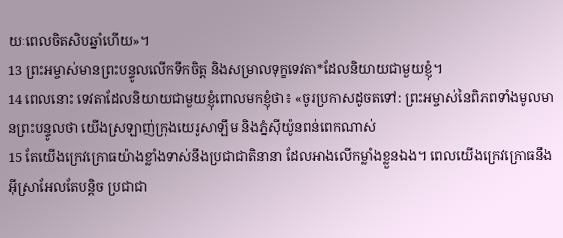យៈពេលចិតសិបឆ្នាំហើយ»។
13 ព្រះអម្ចាស់មានព្រះបន្ទូលលើកទឹកចិត្ត និងសម្រាលទុក្ខទេវតា*ដែលនិយាយជាមួយខ្ញុំ។
14 ពេលនោះ ទេវតាដែលនិយាយជាមួយខ្ញុំពោលមកខ្ញុំថា៖ «ចូរប្រកាសដូចតទៅ: ព្រះអម្ចាស់នៃពិភពទាំងមូលមានព្រះបន្ទូលថា យើងស្រឡាញ់ក្រុងយេរូសាឡឹម និងភ្នំស៊ីយ៉ូនពន់ពេកណាស់
15 តែយើងក្រេវក្រោធយ៉ាងខ្លាំងទាស់នឹងប្រជាជាតិនានា ដែលអាងលើកម្លាំងខ្លួនឯង។ ពេលយើងក្រេវក្រោធនឹងអ៊ីស្រាអែលតែបន្តិច ប្រជាជា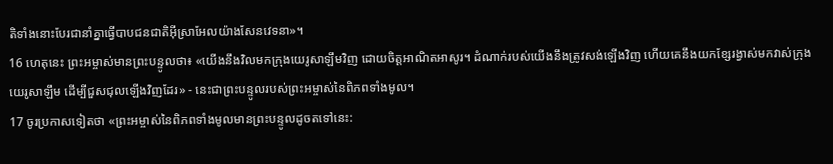តិទាំងនោះបែរជានាំគ្នាធ្វើបាបជនជាតិអ៊ីស្រាអែលយ៉ាងសែនវេទនា»។
16 ហេតុនេះ ព្រះអម្ចាស់មានព្រះបន្ទូលថា៖ «យើងនឹងវិលមកក្រុងយេរូសាឡឹមវិញ ដោយចិត្តអាណិតអាសូរ។ ដំណាក់របស់យើងនឹងត្រូវសង់ឡើងវិញ ហើយគេនឹងយកខ្សែរង្វាស់មកវាស់ក្រុងយេរូសាឡឹម ដើម្បីជួសជុលឡើងវិញដែរ» - នេះជាព្រះបន្ទូលរបស់ព្រះអម្ចាស់នៃពិភពទាំងមូល។
17 ចូរប្រកាសទៀតថា «ព្រះអម្ចាស់នៃពិភពទាំងមូលមានព្រះបន្ទូលដូចតទៅនេះ: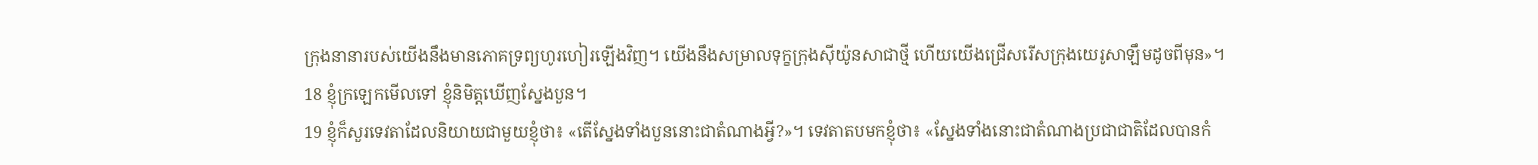ក្រុងនានារបស់យើងនឹងមានភោគទ្រព្យហូរហៀរឡើងវិញ។ យើងនឹងសម្រាលទុក្ខក្រុងស៊ីយ៉ូនសាជាថ្មី ហើយយើងជ្រើសរើសក្រុងយេរូសាឡឹមដូចពីមុន»។
18 ខ្ញុំក្រឡេកមើលទៅ ខ្ញុំនិមិត្តឃើញស្នែងបួន។
19 ខ្ញុំក៏សួរទេវតាដែលនិយាយជាមួយខ្ញុំថា៖ «តើស្នែងទាំងបួននោះជាតំណាងអ្វី?»។ ទេវតាតបមកខ្ញុំថា៖ «ស្នែងទាំងនោះជាតំណាងប្រជាជាតិដែលបានកំ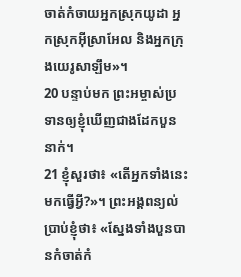ចាត់កំចាយអ្នកស្រុកយូដា អ្នកស្រុកអ៊ីស្រាអែល និងអ្នកក្រុងយេរូសាឡឹម»។
20 បន្ទាប់មក ព្រះអម្ចាស់ប្រទានឲ្យខ្ញុំឃើញជាងដែកបួននាក់។
21 ខ្ញុំសួរថា៖ «តើអ្នកទាំងនេះមកធ្វើអ្វី?»។ ព្រះអង្គពន្យល់ប្រាប់ខ្ញុំថា៖ «ស្នែងទាំងបួនបានកំចាត់កំ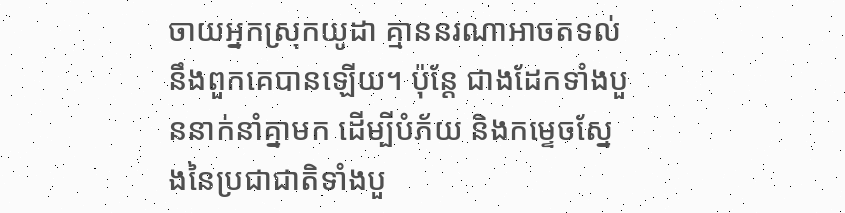ចាយអ្នកស្រុកយូដា គ្មាននរណាអាចតទល់នឹងពួកគេបានឡើយ។ ប៉ុន្តែ ជាងដែកទាំងបួននាក់នាំគ្នាមក ដើម្បីបំភ័យ និងកម្ទេចស្នែងនៃប្រជាជាតិទាំងបួ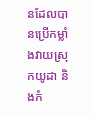នដែលបានប្រើកម្លាំងវាយស្រុកយូដា និងកំ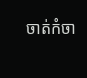ចាត់កំចា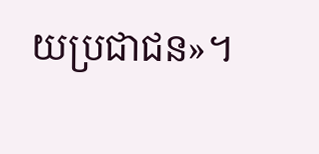យប្រជាជន»។